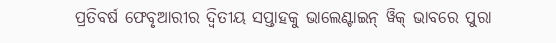ପ୍ରତିବର୍ଷ ଫେବୃଆରୀର ଦ୍ୱିତୀୟ ସପ୍ତାହକୁ ଭାଲେଣ୍ଟାଇନ୍ ୱିକ୍ ଭାବରେ ପୁରା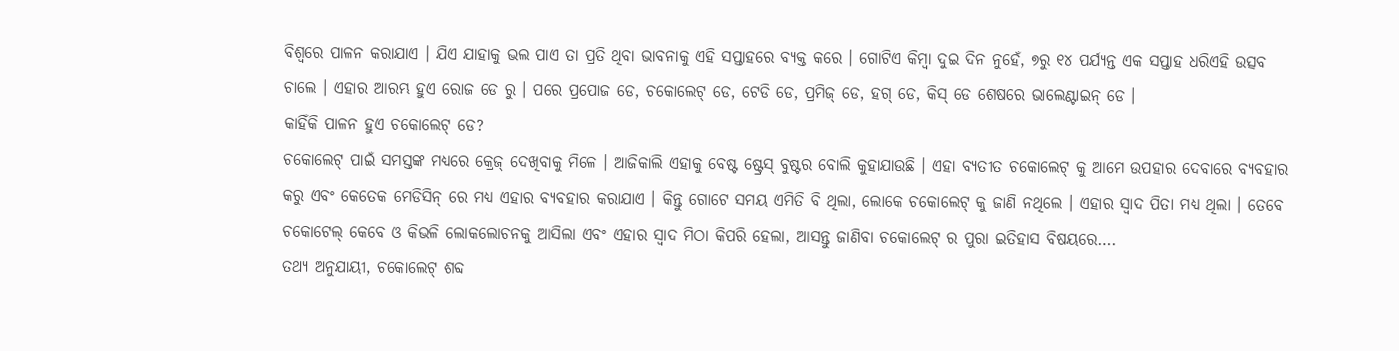ବିଶ୍ୱରେ ପାଳନ କରାଯାଏ । ଯିଏ ଯାହାକୁ ଭଲ ପାଏ ତା ପ୍ରତି ଥିବା ଭାବନାକୁ ଏହି ସପ୍ତାହରେ ବ୍ୟକ୍ତ କରେ । ଗୋଟିଏ କିମ୍ବା ଦୁଇ ଦିନ ନୁହେଁ, ୭ରୁ ୧୪ ପର୍ଯ୍ୟନ୍ତ ଏକ ସପ୍ତାହ ଧରିଏହି ଉତ୍ସବ ଚାଲେ । ଏହାର ଆରମ୍ଭ ହୁଏ ରୋଜ ଡେ ରୁ । ପରେ ପ୍ରପୋଜ ଡେ, ଚକୋଲେଟ୍ ଡେ, ଟେଡି ଡେ, ପ୍ରମିଜ୍ ଡେ, ହଗ୍ ଡେ, କିସ୍ ଡେ ଶେଷରେ ଭାଲେଣ୍ଟାଇନ୍ ଡେ ।
କାହିଁକି ପାଳନ ହୁଏ ଚକୋଲେଟ୍ ଡେ?
ଚକୋଲେଟ୍ ପାଇଁ ସମସ୍ତଙ୍କ ମଧ୍ୟରେ କ୍ରେଜ୍ ଦେଖିବାକୁ ମିଳେ । ଆଜିକାଲି ଏହାକୁ ବେଷ୍ଟ ଷ୍ଟ୍ରେସ୍ ବୁଷ୍ଟର ବୋଲି କୁହାଯାଉଛି । ଏହା ବ୍ୟତୀତ ଚକୋଲେଟ୍ କୁ ଆମେ ଉପହାର ଦେବାରେ ବ୍ୟବହାର କରୁ ଏବଂ କେତେକ ମେଡିସିନ୍ ରେ ମଧ୍ୟ ଏହାର ବ୍ୟବହାର କରାଯାଏ । କିନ୍ତୁ ଗୋଟେ ସମୟ ଏମିତି ବି ଥିଲା, ଲୋକେ ଚକୋଲେଟ୍ କୁ ଜାଣି ନଥିଲେ । ଏହାର ସ୍ୱାଦ ପିତା ମଧ୍ୟ ଥିଲା । ତେବେ ଚକୋଟେଲ୍ କେବେ ଓ କିଭଳି ଲୋକଲୋଚନକୁ ଆସିଲା ଏବଂ ଏହାର ସ୍ୱାଦ ମିଠା କିପରି ହେଲା, ଆସନ୍ତୁ ଜାଣିବା ଚକୋଲେଟ୍ ର ପୁରା ଇତିହାସ ବିଷୟରେ….
ତଥ୍ୟ ଅନୁଯାୟୀ, ଚକୋଲେଟ୍ ଶବ୍ଦ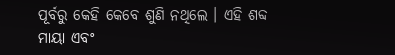ପୂର୍ବରୁ କେହି କେବେ ଶୁଣି ନଥିଲେ । ଏହି ଶବ୍ଦ ମାୟା ଏବଂ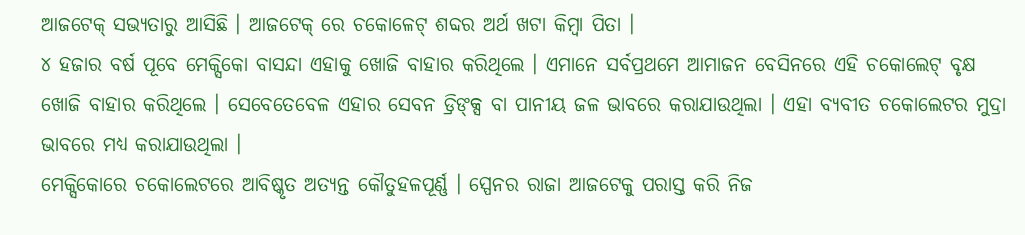ଆଜଟେକ୍ ସଭ୍ୟତାରୁ ଆସିଛି । ଆଜଟେକ୍ ରେ ଚକୋଳେଟ୍ ଶବ୍ଦର ଅର୍ଥ ଖଟା କିମ୍ବା ପିତା ।
୪ ହଜାର ବର୍ଷ ପୂବେ ମେକ୍ସିକୋ ବାସନ୍ଦା ଏହାକୁ ଖୋଜି ବାହାର କରିଥିଲେ । ଏମାନେ ସର୍ବପ୍ରଥମେ ଆମାଜନ ବେସିନରେ ଏହି ଚକୋଲେଟ୍ ବୃକ୍ଷ ଖୋଜି ବାହାର କରିଥିଲେ । ସେବେତେବେଳ ଏହାର ସେବନ ଡ୍ରିଙ୍କ୍ସ ବା ପାନୀୟ ଜଳ ଭାବରେ କରାଯାଉଥିଲା । ଏହା ବ୍ୟବୀତ ଚକୋଲେଟର ମୁଦ୍ରା ଭାବରେ ମଧ୍ୟ କରାଯାଉଥିଲା ।
ମେକ୍ସିକୋରେ ଚକୋଲେଟରେ ଆବିଷ୍କୃତ ଅତ୍ୟନ୍ତ କୌତୁହଳପୂର୍ଣ୍ଣ । ସ୍ପେନର ରାଜା ଆଜଟେକୁ ପରାସ୍ତ କରି ନିଜ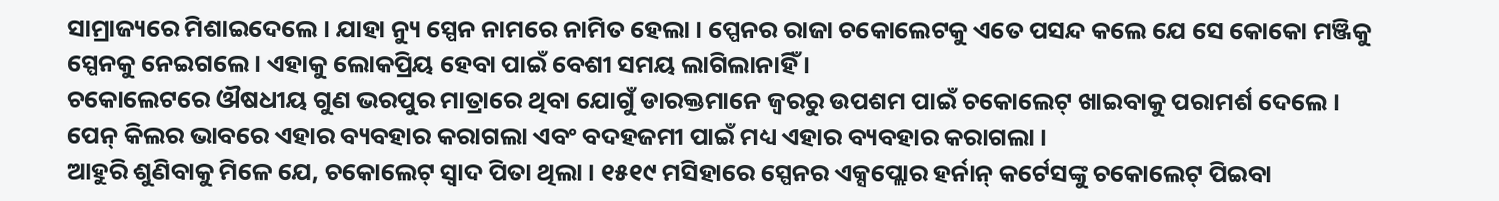ସାମ୍ରାଜ୍ୟରେ ମିଶାଇଦେଲେ । ଯାହା ନ୍ୟୁ ସ୍ପେନ ନାମରେ ନାମିତ ହେଲା । ପ୍ପେନର ରାଜା ଚକୋଲେଟକୁ ଏତେ ପସନ୍ଦ କଲେ ଯେ ସେ କୋକୋ ମଞ୍ଜିକୁ ସ୍ପେନକୁ ନେଇଗଲେ । ଏହାକୁ ଲୋକପ୍ରିୟ ହେବା ପାଇଁ ବେଶୀ ସମୟ ଲାଗିଲାନାହିଁ ।
ଚକୋଲେଟରେ ଔଷଧୀୟ ଗୁଣ ଭରପୁର ମାତ୍ରାରେ ଥିବା ଯୋଗୁଁ ଡାରକ୍ତମାନେ ଜ୍ୱରରୁ ଉପଶମ ପାଇଁ ଚକୋଲେଟ୍ ଖାଇବାକୁ ପରାମର୍ଶ ଦେଲେ । ପେନ୍ କିଲର ଭାବରେ ଏହାର ବ୍ୟବହାର କରାଗଲା ଏବଂ ବଦହଜମୀ ପାଇଁ ମଧ୍ୟ ଏହାର ବ୍ୟବହାର କରାଗଲା ।
ଆହୁରି ଶୁଣିବାକୁ ମିଳେ ଯେ, ଚକୋଲେଟ୍ ସ୍ୱାଦ ପିତା ଥିଲା । ୧୫୧୯ ମସିହାରେ ସ୍ପେନର ଏକ୍ସପ୍ଲୋର ହର୍ନାନ୍ କର୍ଟେସଙ୍କୁ ଚକୋଲେଟ୍ ପିଇବା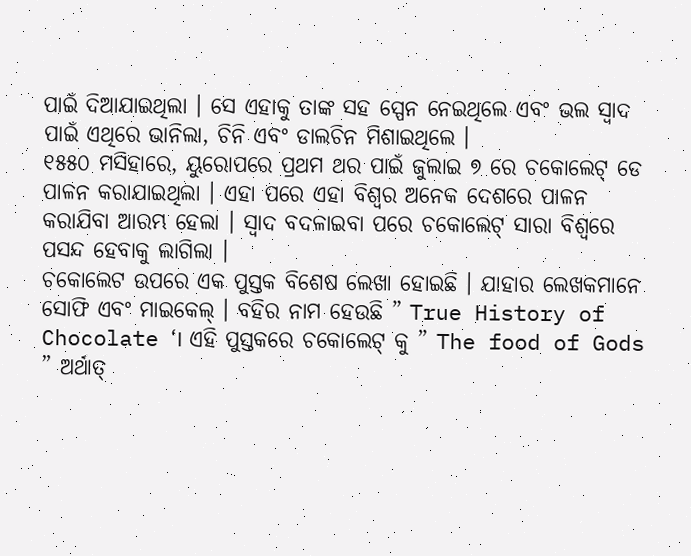ପାଇଁ ଦିଆଯାଇଥିଲା । ସେ ଏହାକୁ ତାଙ୍କ ସହ ସ୍ପେନ ନେଇଥିଲେ ଏବଂ ଭଲ ସ୍ୱାଦ ପାଇଁ ଏଥିରେ ଭାନିଲା, ଚିନି ଏବଂ ଡାଲଚିନ ମିଶାଇଥିଲେ ।
୧୫୫୦ ମସିହାରେ, ୟୁରୋପରେ ପ୍ରଥମ ଥର ପାଇଁ ଜୁଲାଇ ୭ ରେ ଚକୋଲେଟ୍ ଡେ ପାଳନ କରାଯାଇଥିଲା । ଏହା ପରେ ଏହା ବିଶ୍ୱର ଅନେକ ଦେଶରେ ପାଳନ କରାଯିବା ଆରମ୍ଭ ହେଲା । ସ୍ୱାଦ ବଦଳାଇବା ପରେ ଚକୋଲେଟ୍ ସାରା ବିଶ୍ୱରେ ପସନ୍ଦ ହେବାକୁ ଲାଗିଲା ।
ଚକୋଲେଟ ଉପରେ ଏକ ପୁସ୍ତକ ବିଶେଷ ଲେଖା ହୋଇଛି । ଯାହାର ଲେଖକମାନେ ସୋଫି ଏବଂ ମାଇକେଲ୍ । ବହିର ନାମ ହେଉଛି ” True History of Chocolate ‘। ଏହି ପୁସ୍ତକରେ ଚକୋଲେଟ୍ କୁ ” The food of Gods ” ଅର୍ଥାତ୍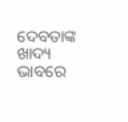ଦେବତାଙ୍କ ଖାଦ୍ୟ ଭାବରେ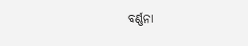ବର୍ଣ୍ଣନା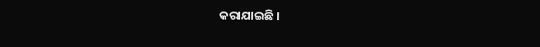କରାଯାଇଛି ।